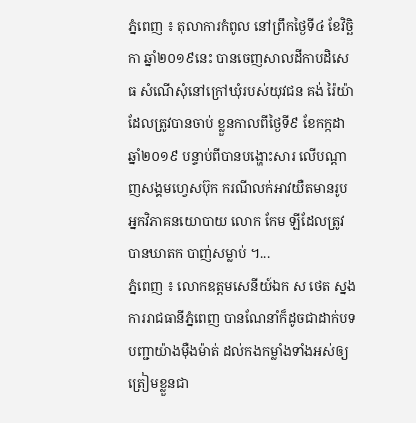ភ្នំពេញ ៖ តុលាការកំពូល នៅព្រឹកថ្ងៃទី៤ ខែវិច្ឆិកា ឆ្នាំ២០១៩នេះ បានចេញសាលដីកាបដិសេធ សំណើសុំនៅក្រៅឃុំរបស់យុវជន គង់ រ៉ៃយ៉ា ដែលត្រូវបានចាប់ ខ្លួនកាលពីថ្ងៃទី៩ ខែកក្កដា ឆ្នាំ២០១៩ បន្ទាប់ពីបានបង្ហោះសារ លើបណ្ដាញសង្គមហ្វេសប៊ុក ករណីលក់អាវយឺតមានរូបអ្នកវិភាគនយោបាយ លោក កែម ឡីដែលត្រូវបានឃាតក បាញ់សម្លាប់ ។...
ភ្នំពេញ ៖ លោកឧត្តមសេនីយ៍ឯក ស ថេត ស្នងការរាជធានីភ្នំពេញ បានណែនាំក៏ដូចជាដាក់បទបញ្ជាយ៉ាងម៉ឺងម៉ាត់ ដល់កងកម្លាំងទាំងអស់ឲ្យត្រៀមខ្លួនជា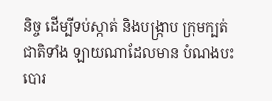និច្ច ដើម្បីទប់ស្កាត់ និងបង្រ្កាប ក្រុមក្បត់ជាតិទាំង ឡាយណាដែលមាន បំណងបះបោរ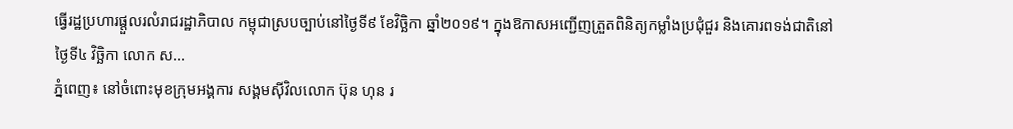ធ្វើរដ្ឋប្រហារផ្តួលរលំរាជរដ្ឋាភិបាល កម្ពុជាស្របច្បាប់នៅថ្ងៃទី៩ ខែវិច្ឆិកា ឆ្នាំ២០១៩។ ក្នុងឱកាសអញ្ជើញត្រួតពិនិត្យកម្លាំងប្រជុំជួរ និងគោរពទង់ជាតិនៅថ្ងៃទី៤ វិច្ឆិកា លោក ស...
ភ្នំពេញ៖ នៅចំពោះមុខក្រុមអង្គការ សង្គមស៊ីវិលលោក ប៊ុន ហុន រ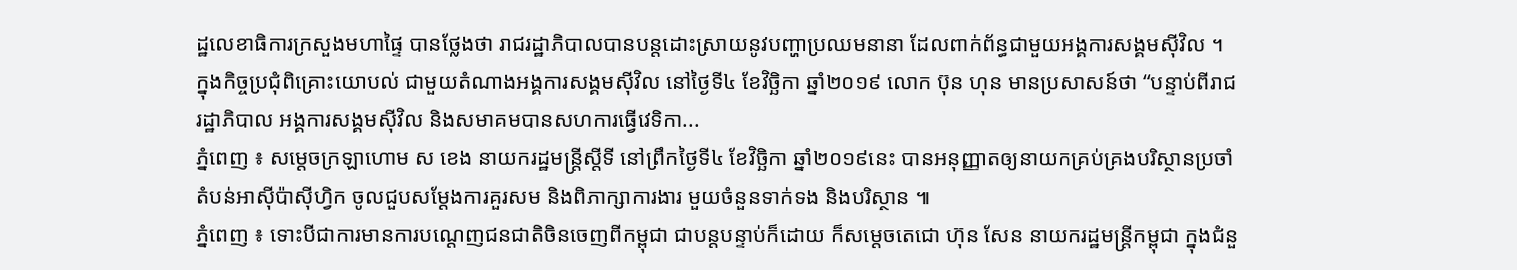ដ្ឋលេខាធិការក្រសួងមហាផ្ទៃ បានថ្លែងថា រាជរដ្ឋាភិបាលបានបន្តដោះស្រាយនូវបញ្ហាប្រឈមនានា ដែលពាក់ព័ន្ធជាមួយអង្គការសង្គមស៊ីវិល ។ ក្នុងកិច្ចប្រជុំពិគ្រោះយោបល់ ជាមួយតំណាងអង្គការសង្គមស៊ីវិល នៅថ្ងៃទី៤ ខែវិច្ឆិកា ឆ្នាំ២០១៩ លោក ប៊ុន ហុន មានប្រសាសន៍ថា “បន្ទាប់ពីរាជរដ្ឋាភិបាល អង្គការសង្គមស៊ីវិល និងសមាគមបានសហការធ្វើវេទិកា...
ភ្នំពេញ ៖ សម្តេចក្រឡាហោម ស ខេង នាយករដ្ឋមន្រ្តីស្តីទី នៅព្រឹកថ្ងៃទី៤ ខែវិច្ឆិកា ឆ្នាំ២០១៩នេះ បានអនុញ្ញាតឲ្យនាយកគ្រប់គ្រងបរិស្ថានប្រចាំតំបន់អាស៊ីប៉ាស៊ីហ្វិក ចូលជួបសម្តែងការគួរសម និងពិភាក្សាការងារ មួយចំនួនទាក់ទង និងបរិស្ថាន ៕
ភ្នំពេញ ៖ ទោះបីជាការមានការបណ្តេញជនជាតិចិនចេញពីកម្ពុជា ជាបន្តបន្ទាប់ក៏ដោយ ក៏សម្តេចតេជោ ហ៊ុន សែន នាយករដ្ឋមន្រ្តីកម្ពុជា ក្នុងជំនួ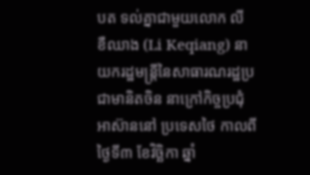បត ទល់គ្នាជាមួយលោក លី ខឺឈាង (Li Keqiang) នាយករដ្ឋមន្ត្រីនៃសាធារណរដ្ឋប្រជាមានិតចិន នាក្រៅកិច្ចប្រជុំអាស៊ាននៅ ប្រទេសថៃ កាលពី ថ្ងៃទី៣ ខែវិច្ឆិកា ឆ្នាំ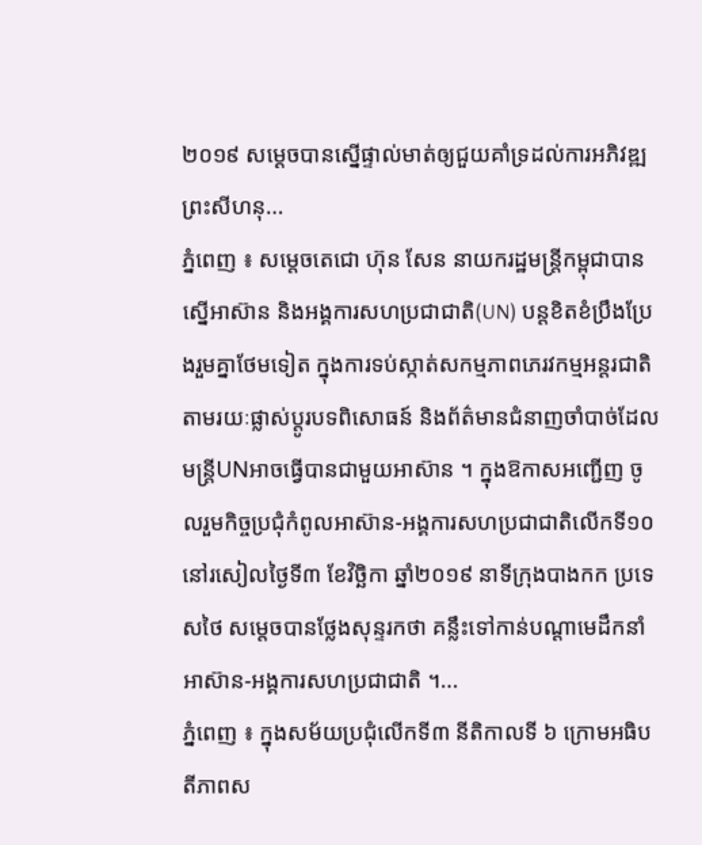២០១៩ សម្តេចបានស្នើផ្ទាល់មាត់ឲ្យជួយគាំទ្រដល់ការអភិវឌ្ឍព្រះសីហនុ...
ភ្នំពេញ ៖ សម្តេចតេជោ ហ៊ុន សែន នាយករដ្ឋមន្រ្តីកម្ពុជាបានស្នើអាស៊ាន និងអង្គការសហប្រជាជាតិ(UN) បន្តខិតខំប្រឹងប្រែងរួមគ្នាថែមទៀត ក្នុងការទប់ស្កាត់សកម្មភាពភេរវកម្មអន្តរជាតិ តាមរយៈផ្លាស់ប្តូរបទពិសោធន៍ និងព័ត៌មានជំនាញចាំបាច់ដែលមន្រ្តីUNអាចធ្វើបានជាមួយអាស៊ាន ។ ក្នុងឱកាសអញ្ជើញ ចូលរួមកិច្ចប្រជុំកំពូលអាស៊ាន-អង្គការសហប្រជាជាតិលើកទី១០ នៅរសៀលថ្ងៃទី៣ ខែវិច្ឆិកា ឆ្នាំ២០១៩ នាទីក្រុងបាងកក ប្រទេសថៃ សម្តេចបានថ្លែងសុន្ទរកថា គន្លឹះទៅកាន់បណ្តាមេដឹកនាំអាស៊ាន-អង្គការសហប្រជាជាតិ ។...
ភ្នំពេញ ៖ ក្នុងសម័យប្រជុំលើកទី៣ នីតិកាលទី ៦ ក្រោមអធិបតីភាពស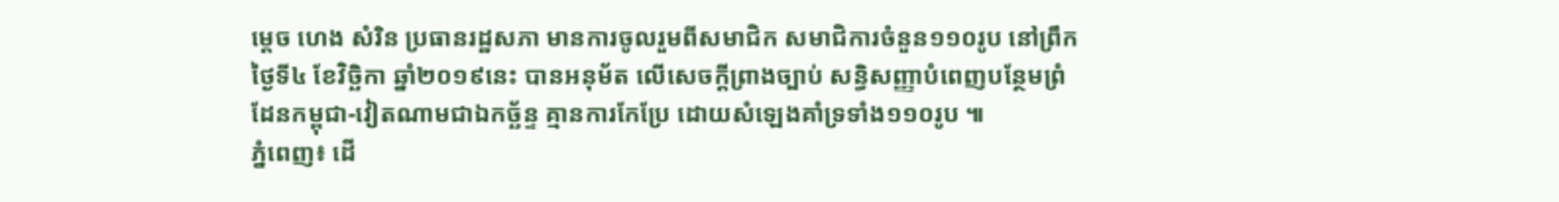ម្តេច ហេង សំរិន ប្រធានរដ្ឋសភា មានការចូលរួមពីសមាជិក សមាជិការចំនួន១១០រូប នៅព្រឹកថ្ងៃទី៤ ខែវិច្ឆិកា ឆ្នាំ២០១៩នេះ បានអនុម័ត លើសេចក្តីព្រាងច្បាប់ សន្ធិសញ្ញាបំពេញបន្ថែមព្រំដែនកម្ពុជា-វៀតណាមជាឯកច្ឆ័ន្ទ គ្មានការកែប្រែ ដោយសំឡេងគាំទ្រទាំង១១០រូប ៕
ភ្នំពេញ៖ ដើ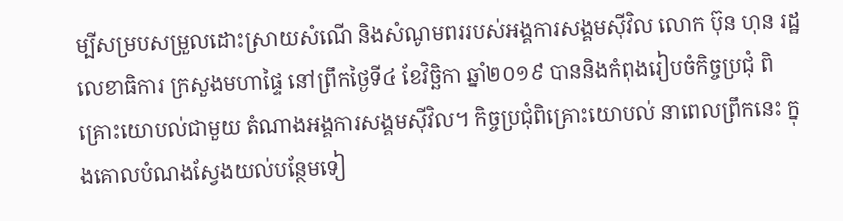ម្បីសម្របសម្រួលដោះស្រាយសំណើ និងសំណូមពររបស់អង្គការសង្គមស៊ីវិល លោក ប៊ុន ហុន រដ្ឋលេខាធិការ ក្រសួងមហាផ្ទៃ នៅព្រឹកថ្ងៃទី៤ ខែវិច្ឆិកា ឆ្នាំ២០១៩ បាននិងកំពុងរៀបចំកិច្ចប្រជុំ ពិគ្រោះយោបល់ជាមួយ តំណាងអង្គការសង្គមស៊ីវិល។ កិច្ចប្រជុំពិគ្រោះយោបល់ នាពេលព្រឹកនេះ ក្នុងគោលបំណងស្វែងយល់បន្ថែមទៀ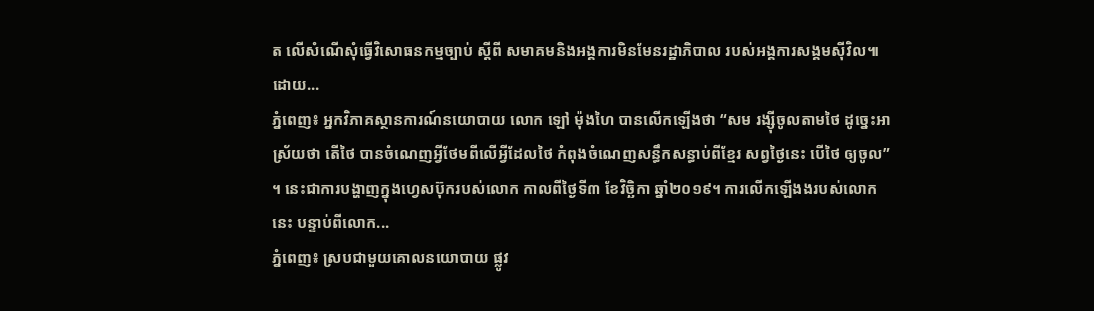ត លើសំណើសុំធ្វើវិសោធនកម្មច្បាប់ ស្តីពី សមាគមនិងអង្គការមិនមែនរដ្ឋាភិបាល របស់អង្គការសង្គមស៊ីវិល៕ ដោយ...
ភ្នំពេញ៖ អ្នកវិភាគស្ថានការណ៍នយោបាយ លោក ឡៅ ម៉ុងហៃ បានលើកឡើងថា “សម រង្ស៊ីចូលតាមថៃ ដូច្នេះអាស្រ័យថា តើថៃ បានចំណេញអ្វីថែមពីលើអ្វីដែលថៃ កំពុងចំណេញសន្ធឹកសន្ធាប់ពីខ្មែរ សព្វថ្ងៃនេះ បើថៃ ឲ្យចូល” ។ នេះជាការបង្ហាញក្នុងហ្វេសប៊ុករបស់លោក កាលពីថ្ងៃទី៣ ខែវិច្ឆិកា ឆ្នាំ២០១៩។ ការលើកឡើងងរបស់លោកនេះ បន្ទាប់ពីលោក...
ភ្នំពេញ៖ ស្របជាមួយគោលនយោបាយ ផ្លូវ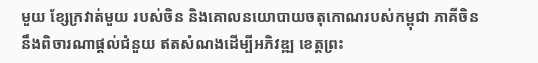មួយ ខ្សែក្រវាត់មួយ របស់ចិន និងគោលនយោបាយចតុកោណរបស់កម្ពុជា ភាគីចិននឹងពិចារណាផ្ដល់ជំនួយ ឥតសំណងដើម្បីអភិវឌ្ឍ ខេត្តព្រះ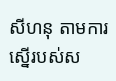សីហនុ តាមការស្នើរបស់ស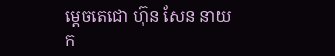ម្ដេចតេជោ ហ៊ុន សែន នាយក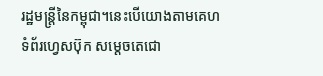រដ្ឋមន្ត្រីនៃកម្ពុជា។នេះបើយោងតាមគេហទំព័រហ្វេសប៊ុក សម្ដេចតេជោ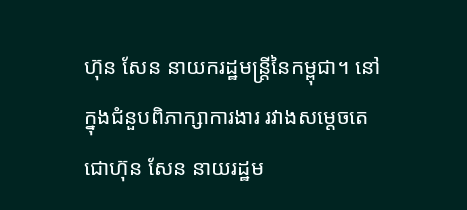ហ៊ុន សែន នាយករដ្ឋមន្រ្តីនៃកម្ពុជា។ នៅក្នុងជំនួបពិភាក្សាការងារ រវាងសម្ដេចតេជោហ៊ុន សែន នាយរដ្ឋម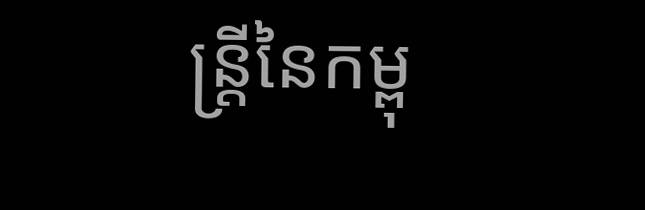ន្រ្តីនៃកម្ពុ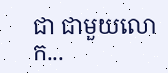ជា ជាមួយលោក...